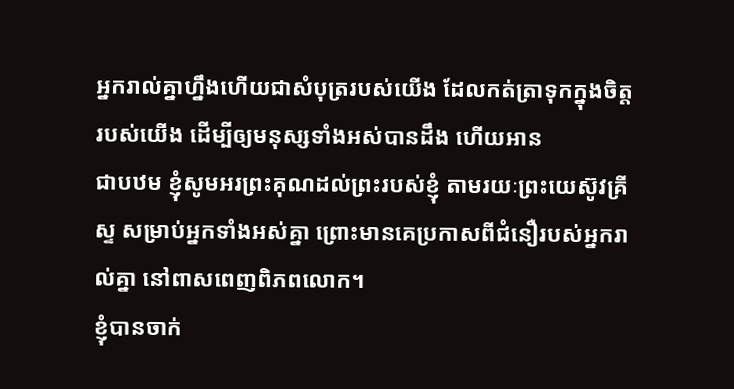អ្នករាល់គ្នាហ្នឹងហើយជាសំបុត្ររបស់យើង ដែលកត់ត្រាទុកក្នុងចិត្តរបស់យើង ដើម្បីឲ្យមនុស្សទាំងអស់បានដឹង ហើយអាន
ជាបឋម ខ្ញុំសូមអរព្រះគុណដល់ព្រះរបស់ខ្ញុំ តាមរយៈព្រះយេស៊ូវគ្រីស្ទ សម្រាប់អ្នកទាំងអស់គ្នា ព្រោះមានគេប្រកាសពីជំនឿរបស់អ្នករាល់គ្នា នៅពាសពេញពិភពលោក។
ខ្ញុំបានចាក់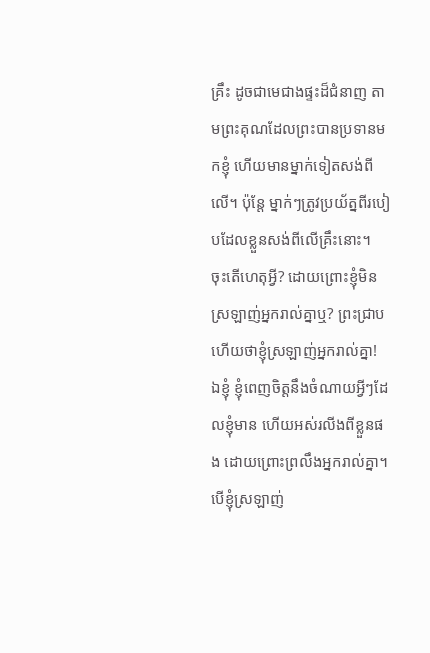គ្រឹះ ដូចជាមេជាងផ្ទះដ៏ជំនាញ តាមព្រះគុណដែលព្រះបានប្រទានមកខ្ញុំ ហើយមានម្នាក់ទៀតសង់ពីលើ។ ប៉ុន្តែ ម្នាក់ៗត្រូវប្រយ័ត្នពីរបៀបដែលខ្លួនសង់ពីលើគ្រឹះនោះ។
ចុះតើហេតុអ្វី? ដោយព្រោះខ្ញុំមិនស្រឡាញ់អ្នករាល់គ្នាឬ? ព្រះជ្រាបហើយថាខ្ញុំស្រឡាញ់អ្នករាល់គ្នា!
ឯខ្ញុំ ខ្ញុំពេញចិត្តនឹងចំណាយអ្វីៗដែលខ្ញុំមាន ហើយអស់រលីងពីខ្លួនផង ដោយព្រោះព្រលឹងអ្នករាល់គ្នា។ បើខ្ញុំស្រឡាញ់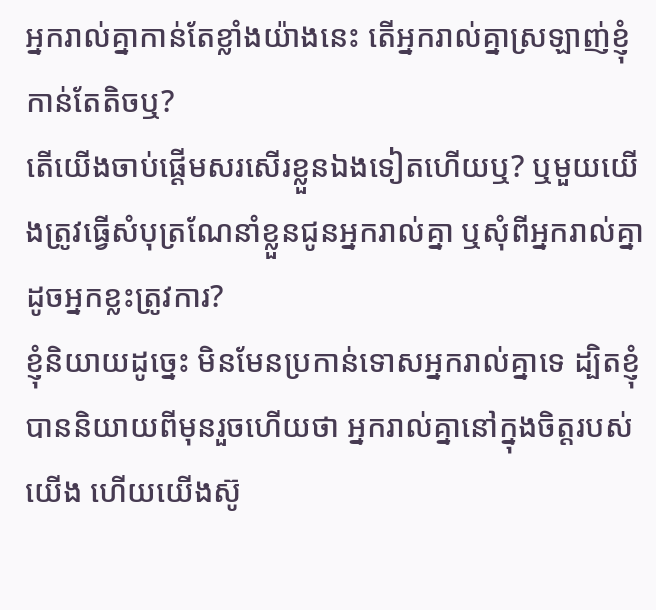អ្នករាល់គ្នាកាន់តែខ្លាំងយ៉ាងនេះ តើអ្នករាល់គ្នាស្រឡាញ់ខ្ញុំកាន់តែតិចឬ?
តើយើងចាប់ផ្ដើមសរសើរខ្លួនឯងទៀតហើយឬ? ឬមួយយើងត្រូវធ្វើសំបុត្រណែនាំខ្លួនជូនអ្នករាល់គ្នា ឬសុំពីអ្នករាល់គ្នា ដូចអ្នកខ្លះត្រូវការ?
ខ្ញុំនិយាយដូច្នេះ មិនមែនប្រកាន់ទោសអ្នករាល់គ្នាទេ ដ្បិតខ្ញុំបាននិយាយពីមុនរួចហើយថា អ្នករាល់គ្នានៅក្នុងចិត្តរបស់យើង ហើយយើងស៊ូ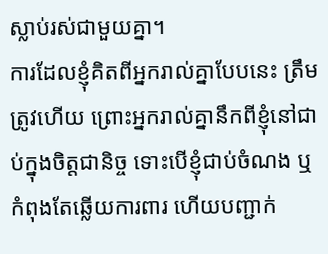ស្លាប់រស់ជាមួយគ្នា។
ការដែលខ្ញុំគិតពីអ្នករាល់គ្នាបែបនេះ ត្រឹមត្រូវហើយ ព្រោះអ្នករាល់គ្នានឹកពីខ្ញុំនៅជាប់ក្នុងចិត្តជានិច្ច ទោះបើខ្ញុំជាប់ចំណង ឬកំពុងតែឆ្លើយការពារ ហើយបញ្ជាក់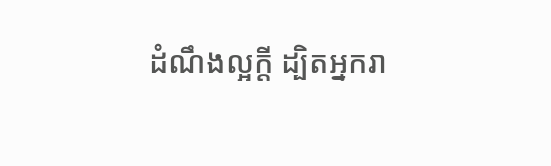ដំណឹងល្អក្តី ដ្បិតអ្នករា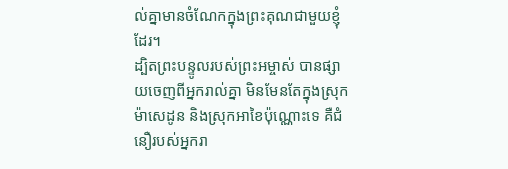ល់គ្នាមានចំណែកក្នុងព្រះគុណជាមួយខ្ញុំដែរ។
ដ្បិតព្រះបន្ទូលរបស់ព្រះអម្ចាស់ បានផ្សាយចេញពីអ្នករាល់គ្នា មិនមែនតែក្នុងស្រុកម៉ាសេដូន និងស្រុកអាខៃប៉ុណ្ណោះទេ គឺជំនឿរបស់អ្នករា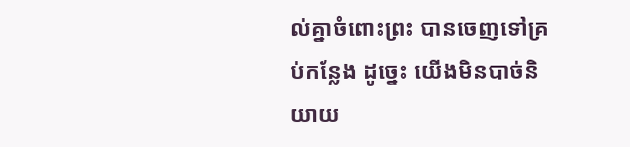ល់គ្នាចំពោះព្រះ បានចេញទៅគ្រប់កន្លែង ដូច្នេះ យើងមិនបាច់និយាយ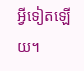អ្វីទៀតឡើយ។